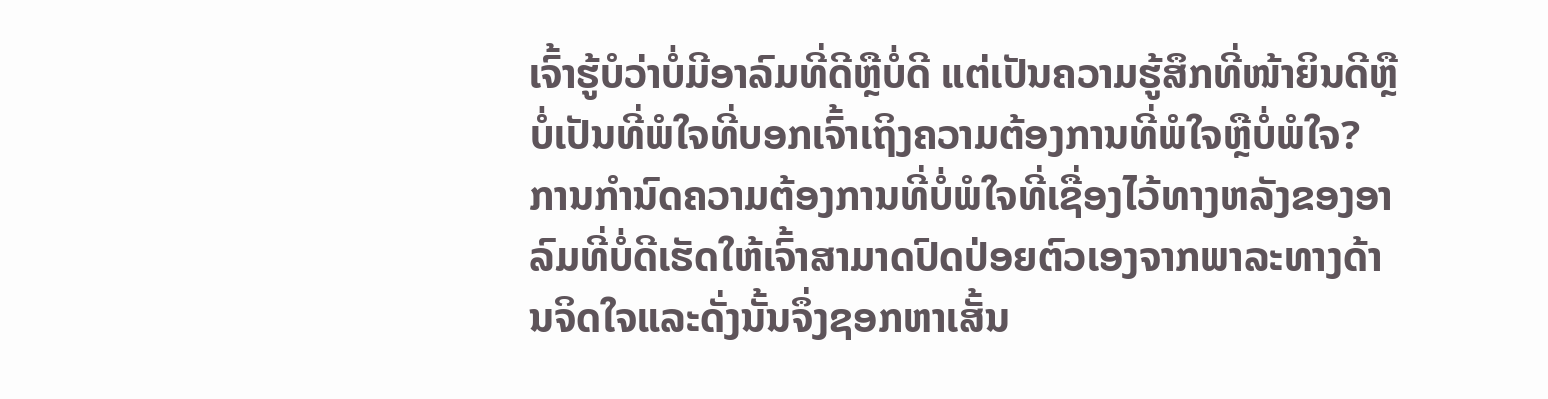ເຈົ້າຮູ້ບໍວ່າບໍ່ມີອາລົມທີ່ດີຫຼືບໍ່ດີ ແຕ່ເປັນຄວາມຮູ້ສຶກທີ່ໜ້າຍິນດີຫຼືບໍ່ເປັນທີ່ພໍໃຈທີ່ບອກເຈົ້າເຖິງຄວາມຕ້ອງການທີ່ພໍໃຈຫຼືບໍ່ພໍໃຈ? ການກໍານົດຄວາມຕ້ອງການທີ່ບໍ່ພໍໃຈທີ່ເຊື່ອງໄວ້ທາງຫລັງຂອງອາລົມທີ່ບໍ່ດີເຮັດໃຫ້ເຈົ້າສາມາດປົດປ່ອຍຕົວເອງຈາກພາລະທາງດ້ານຈິດໃຈແລະດັ່ງນັ້ນຈຶ່ງຊອກຫາເສັ້ນ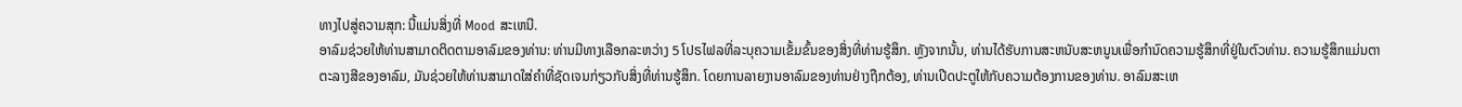ທາງໄປສູ່ຄວາມສຸກ: ນີ້ແມ່ນສິ່ງທີ່ Mood ສະເຫນີ.
ອາລົມຊ່ວຍໃຫ້ທ່ານສາມາດຕິດຕາມອາລົມຂອງທ່ານ: ທ່ານມີທາງເລືອກລະຫວ່າງ 5 ໂປຣໄຟລທີ່ລະບຸຄວາມເຂັ້ມຂົ້ນຂອງສິ່ງທີ່ທ່ານຮູ້ສຶກ. ຫຼັງຈາກນັ້ນ, ທ່ານໄດ້ຮັບການສະຫນັບສະຫນູນເພື່ອກໍານົດຄວາມຮູ້ສຶກທີ່ຢູ່ໃນຕົວທ່ານ. ຄວາມຮູ້ສຶກແມ່ນຕາຕະລາງສີຂອງອາລົມ, ມັນຊ່ວຍໃຫ້ທ່ານສາມາດໃສ່ຄໍາທີ່ຊັດເຈນກ່ຽວກັບສິ່ງທີ່ທ່ານຮູ້ສຶກ. ໂດຍການລາຍງານອາລົມຂອງທ່ານຢ່າງຖືກຕ້ອງ, ທ່ານເປີດປະຕູໃຫ້ກັບຄວາມຕ້ອງການຂອງທ່ານ. ອາລົມສະເຫ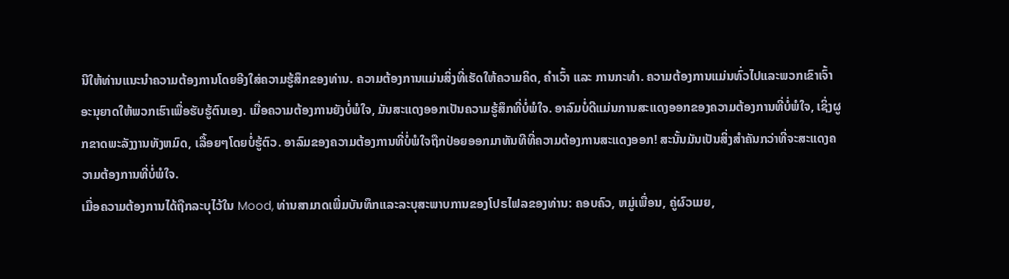ນີໃຫ້ທ່ານແນະນໍາຄວາມຕ້ອງການໂດຍອີງໃສ່ຄວາມຮູ້ສຶກຂອງທ່ານ. ຄວາມຕ້ອງການແມ່ນສິ່ງທີ່ເຮັດໃຫ້ຄວາມຄິດ, ຄຳເວົ້າ ແລະ ການກະທຳ. ຄວາມຕ້ອງການແມ່ນທົ່ວໄປແລະພວກເຂົາເຈົ້າອະນຸຍາດໃຫ້ພວກເຮົາເພື່ອຮັບຮູ້ຕົນເອງ. ເມື່ອຄວາມຕ້ອງການຍັງບໍ່ພໍໃຈ, ມັນສະແດງອອກເປັນຄວາມຮູ້ສຶກທີ່ບໍ່ພໍໃຈ. ອາລົມບໍ່ດີແມ່ນການສະແດງອອກຂອງຄວາມຕ້ອງການທີ່ບໍ່ພໍໃຈ, ເຊິ່ງຜູກຂາດພະລັງງານທັງຫມົດ, ເລື້ອຍໆໂດຍບໍ່ຮູ້ຕົວ. ອາລົມຂອງຄວາມຕ້ອງການທີ່ບໍ່ພໍໃຈຖືກປ່ອຍອອກມາທັນທີທີ່ຄວາມຕ້ອງການສະແດງອອກ! ສະນັ້ນມັນເປັນສິ່ງສໍາຄັນກວ່າທີ່ຈະສະແດງຄວາມຕ້ອງການທີ່ບໍ່ພໍໃຈ.
ເມື່ອຄວາມຕ້ອງການໄດ້ຖືກລະບຸໄວ້ໃນ Mood, ທ່ານສາມາດເພີ່ມບັນທຶກແລະລະບຸສະພາບການຂອງໂປຣໄຟລຂອງທ່ານ: ຄອບຄົວ, ຫມູ່ເພື່ອນ, ຄູ່ຜົວເມຍ,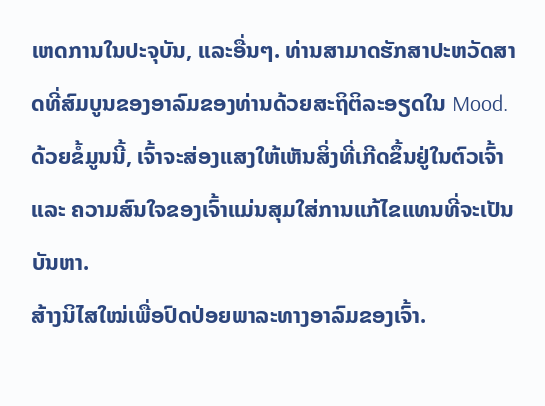ເຫດການໃນປະຈຸບັນ, ແລະອື່ນໆ. ທ່ານສາມາດຮັກສາປະຫວັດສາດທີ່ສົມບູນຂອງອາລົມຂອງທ່ານດ້ວຍສະຖິຕິລະອຽດໃນ Mood. ດ້ວຍຂໍ້ມູນນີ້, ເຈົ້າຈະສ່ອງແສງໃຫ້ເຫັນສິ່ງທີ່ເກີດຂຶ້ນຢູ່ໃນຕົວເຈົ້າ ແລະ ຄວາມສົນໃຈຂອງເຈົ້າແມ່ນສຸມໃສ່ການແກ້ໄຂແທນທີ່ຈະເປັນບັນຫາ.
ສ້າງນິໄສໃໝ່ເພື່ອປົດປ່ອຍພາລະທາງອາລົມຂອງເຈົ້າ.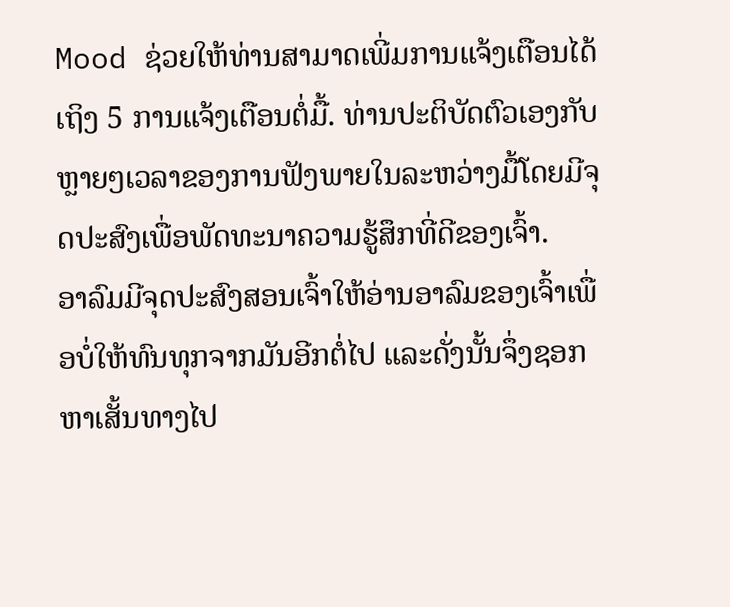Mood ຊ່ວຍໃຫ້ທ່ານສາມາດເພີ່ມການແຈ້ງເຕືອນໄດ້ເຖິງ 5 ການແຈ້ງເຕືອນຕໍ່ມື້. ທ່ານປະຕິບັດຕົວເອງກັບຫຼາຍໆເວລາຂອງການຟັງພາຍໃນລະຫວ່າງມື້ໂດຍມີຈຸດປະສົງເພື່ອພັດທະນາຄວາມຮູ້ສຶກທີ່ດີຂອງເຈົ້າ.
ອາລົມມີຈຸດປະສົງສອນເຈົ້າໃຫ້ອ່ານອາລົມຂອງເຈົ້າເພື່ອບໍ່ໃຫ້ທົນທຸກຈາກມັນອີກຕໍ່ໄປ ແລະດັ່ງນັ້ນຈຶ່ງຊອກຫາເສັ້ນທາງໄປ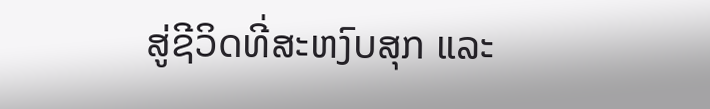ສູ່ຊີວິດທີ່ສະຫງົບສຸກ ແລະ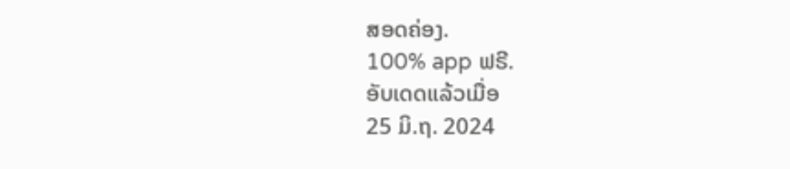ສອດຄ່ອງ.
100% app ຟຣີ.
ອັບເດດແລ້ວເມື່ອ
25 ມິ.ຖ. 2024